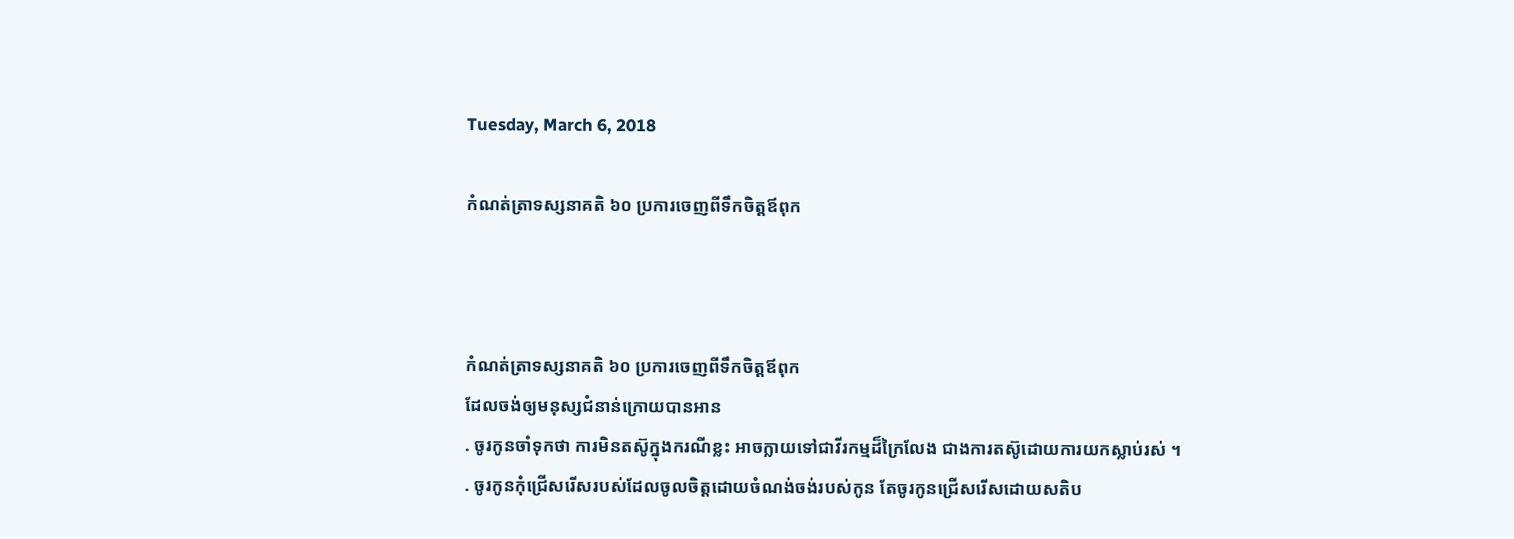Tuesday, March 6, 2018

កំណត់ត្រាទស្សនាគតិ ៦០ ប្រការចេញពីទឹកចិត្តឪពុក



កំណត់ត្រាទស្សនាគតិ ៦០ ប្រការចេញពីទឹកចិត្តឪពុក
ដែលចង់ឲ្យមនុស្សជំនាន់ក្រោយបានអាន
. ចូរកូនចាំទុកថា ការមិនតស៊ូក្នុងករណីខ្លះ អាចក្លាយទៅជាវីរកម្មដ៏ក្រៃលែង ជាងការតស៊ូដោយការយកស្លាប់រស់ ។
. ចូរកូនកុំជ្រើសរើសរបស់ដែលចូលចិត្តដោយចំណង់ចង់របស់កូន តែចូរកូនជ្រើសរើសដោយសតិប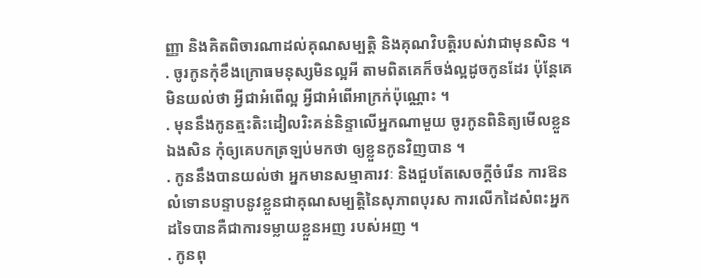ញ្ញា និងគិតពិចារណាដល់គុណសម្បត្តិ និងគុណវិបត្តិរបស់វាជាមុនសិន ។
. ចូរកូនកុំខឹងក្រោធមនុស្សមិនល្អអី តាមពិតគេក៏ចង់ល្អដូចកូនដែរ ប៉ុន្តែគេមិនយល់ថា អ្វីជាអំពើល្អ អ្វីជាអំពើអាក្រក់ប៉ុណ្ណោះ ។
. មុននឹងកូនត្មះតិះដៀលរិះគន់និន្ទាលើអ្នកណាមួយ ចូរកូនពិនិត្យមើលខ្លួនឯងសិន កុំឲ្យគេបកត្រឡប់មកថា ឲ្យខ្លួនកូនវិញបាន ។
. កូននឹងបានយល់ថា អ្នកមានសម្មាគារវៈ និងជួបតែសេចក្ដីចំរើន ការឱនលំទោនបន្ទាបនូវខ្លួនជាគុណសម្បត្តិនៃសុភាពបុរស ការលើកដៃសំពះអ្នកដទៃបានគឺជាការទម្លាយខ្លួនអញ របស់អញ ។
. កូនពុ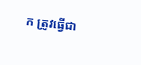ក ត្រូវធ្វើជា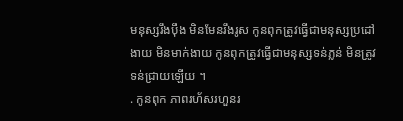មនុស្សរឹងប៉ឹង មិនមែនរឹងរូស កូនពុកត្រូវធ្វើជាមនុស្សប្រដៅងាយ មិនមាក់ងាយ កូនពុកត្រូវធ្វើជាមនុស្សទន់ភ្លន់ មិនត្រូវទន់ជ្រាយឡើយ ។
. កូនពុក ភាពរហ័សរហួនរ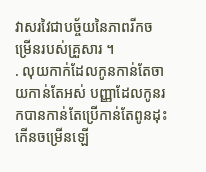វាសរវៃជាបច្ច័យនៃភាពរីកចម្រើនរបស់គ្រួសារ ។
. លុយកាក់ដែលកូនកាន់តែចាយកាន់តែអស់ បញ្ញាដែលកូនរកបានកាន់តែប្រើកាន់តែពូនដុះកើនចម្រើនឡើ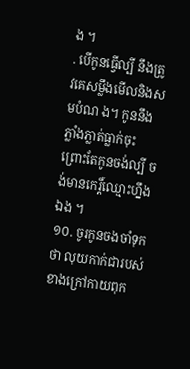ង ។
. បើកូនធ្វើល្បី នឹងត្រូវគេសម្លឹងមើលនិងសមបំណ ង។ កូននឹងភ្លាំងភ្លាត់ធ្លាក់ចុះ ព្រោះតែកូនចង់ល្បី ចង់មានកេរ្ដិ៍ឈ្មោះហ្នឹងឯង ។
១០. ចូរកូនចងចាំទុកថា លុយកាក់ជារបស់ខាងក្រៅកាយពុក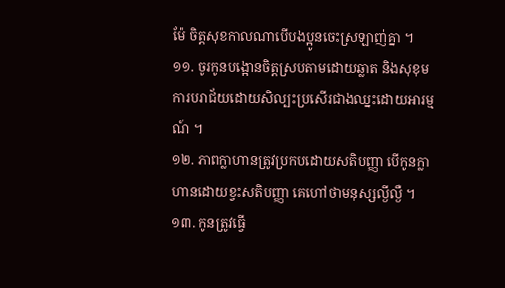ម៉ែ ចិត្តសុខកាលណាបើបងប្អូនចេះស្រឡាញ់គ្នា ។
១១. ចូរកូនបង្អោនចិត្តស្របតាមដោយឆ្លាត និងសុខុម ការបរាជ័យដោយសិល្បះប្រសើរជាងឈ្នះដោយអារម្មណ៍ ។
១២. ភាពក្លាហានត្រូវប្រកបដោយសតិបញ្ញា បើកូនក្លាហានដោយខ្វះសតិបញ្ញា គេហៅថាមនុស្សល្ងីល្ងឺ ។
១៣. កូនត្រូវធ្វើ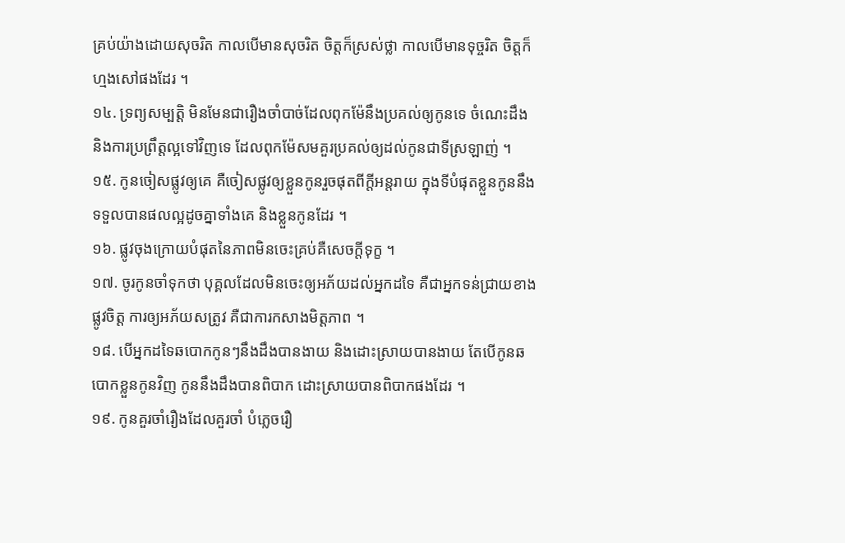គ្រប់យ៉ាងដោយសុចរិត កាលបើមានសុចរិត ចិត្តក៏ស្រស់ថ្លា កាលបើមានទុច្ចរិត ចិត្តក៏ហ្មងសៅផងដែរ ។
១៤. ទ្រព្យសម្បត្តិ មិនមែនជារឿងចាំបាច់ដែលពុកម៉ែនឹងប្រគល់ឲ្យកូនទេ ចំណេះដឹង និងការប្រព្រឹត្តល្អទៅវិញទេ ដែលពុកម៉ែសមគួរប្រគល់ឲ្យដល់កូនជាទីស្រឡាញ់ ។
១៥. កូនចៀសផ្លូវឲ្យគេ គឺចៀសផ្លូវឲ្យខ្លួនកូនរួចផុតពីក្ដីអន្តរាយ ក្នុងទីបំផុតខ្លួនកូននឹងទទួលបានផលល្អដូចគ្នាទាំងគេ និងខ្លួនកូនដែរ ។
១៦. ផ្លូវចុងក្រោយបំផុតនៃភាពមិនចេះគ្រប់គឺសេចក្ដីទុក្ខ ។
១៧. ចូរកូនចាំទុកថា បុគ្គលដែលមិនចេះឲ្យអភ័យដល់អ្នកដទៃ គឺជាអ្នកទន់ជ្រាយខាងផ្លូវចិត្ត ការឲ្យអភ័យសត្រូវ គឺជាការកសាងមិត្តភាព ។
១៨. បើអ្នកដទៃឆបោកកូនៗនឹងដឹងបានងាយ និងដោះស្រាយបានងាយ តែបើកូនឆបោកខ្លួនកូនវិញ កូននឹងដឹងបានពិបាក ដោះស្រាយបានពិបាកផងដែរ ។
១៩. កូនគួរចាំរឿងដែលគួរចាំ បំភ្លេចរឿ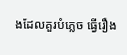ងដែលគួរបំភ្លេច ធ្វើរឿង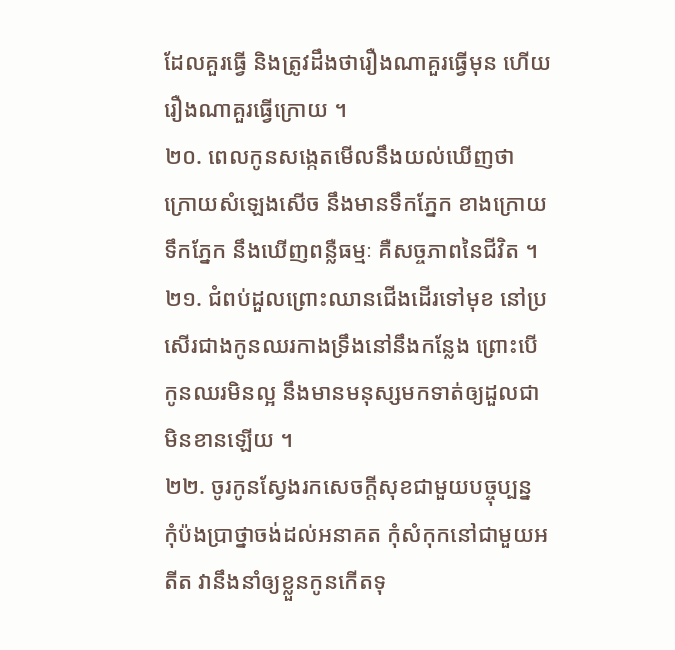ដែលគួរធ្វើ និងត្រូវដឹងថារឿងណាគួរធ្វើមុន ហើយរឿងណាគួរធ្វើក្រោយ ។
២០. ពេលកូនសង្កេតមើលនឹងយល់ឃើញថា ក្រោយសំឡេងសើច នឹងមានទឹកភ្នែក ខាងក្រោយទឹកភ្នែក នឹងឃើញពន្លឺធម្មៈ គឺសច្ចភាពនៃជីវិត ។
២១. ជំពប់ដួលព្រោះឈានជើងដើរទៅមុខ នៅប្រសើរជាងកូនឈរកាងទ្រឹងនៅនឹងកន្លែង ព្រោះបើកូនឈរមិនល្អ នឹងមានមនុស្សមកទាត់ឲ្យដួលជាមិនខានឡើយ ។
២២. ចូរកូនស្វែងរកសេចក្ដីសុខជាមួយបច្ចុប្បន្ន កុំប៉ងប្រាថ្នាចង់ដល់អនាគត កុំសំកុកនៅជាមួយអតីត វានឹងនាំឲ្យខ្លួនកូនកើតទុ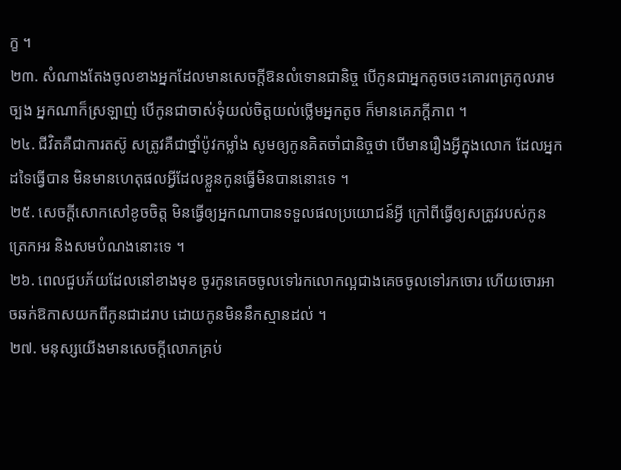ក្ខ ។
២៣. សំណាងតែងចូលខាងអ្នកដែលមានសេចក្ដីឱនលំទោនជានិច្ច បើកូនជាអ្នកតូចចេះគោរពត្រកូលរាមច្បង អ្នកណាក៏ស្រឡាញ់ បើកូនជាចាស់ទុំយល់ចិត្តយល់ថ្លើមអ្នកតូច ក៏មានគេភក្ដីភាព ។
២៤. ជីវិតគឺជាការតស៊ូ សត្រូវគឺជាថ្នាំប៉ូវកម្លាំង សូមឲ្យកូនគិតចាំជានិច្ចថា បើមានរឿងអ្វីក្នុងលោក ដែលអ្នកដទៃធ្វើបាន មិនមានហេតុផលអ្វីដែលខ្លួនកូនធ្វើមិនបាននោះទេ ។
២៥. សេចក្ដីសោកសៅខូចចិត្ត មិនធ្វើឲ្យអ្នកណាបានទទួលផលប្រយោជន៍អ្វី ក្រៅពីធ្វើឲ្យសត្រូវរបស់កូនត្រេកអរ និងសមបំណងនោះទេ ។
២៦. ពេលជួបភ័យដែលនៅខាងមុខ ចូរកូនគេចចូលទៅរកលោកល្អជាងគេចចូលទៅរកចោរ ហើយចោរអាចឆក់ឱកាសយកពីកូនជាដរាប ដោយកូនមិននឹកស្មានដល់ ។
២៧. មនុស្សយើងមានសេចក្ដីលោភគ្រប់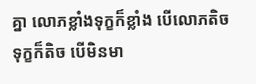គ្នា លោភខ្លាំងទុក្ខក៏ខ្លាំង បើលោភតិចទុក្ខក៏តិច បើមិនមា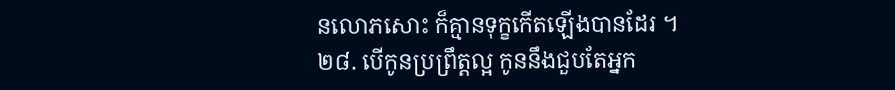នលោភសោះ ក៏គ្មានទុក្ខកើតឡើងបានដែរ ។
២៨. បើកូនប្រព្រឹត្តល្អ កូននឹងជួបតែអ្នក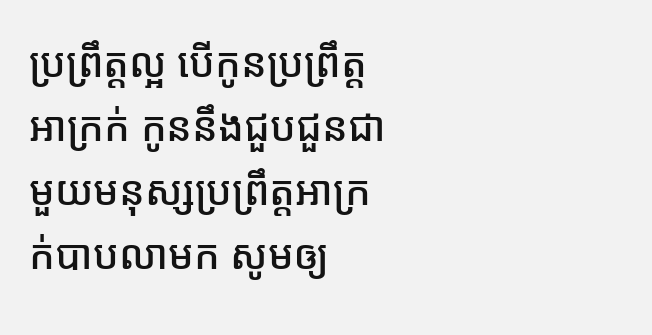ប្រព្រឹត្តល្អ បើកូនប្រព្រឹត្តអាក្រក់ កូននឹងជួបជួនជាមួយមនុស្សប្រព្រឹត្តអាក្រក់បាបលាមក សូមឲ្យ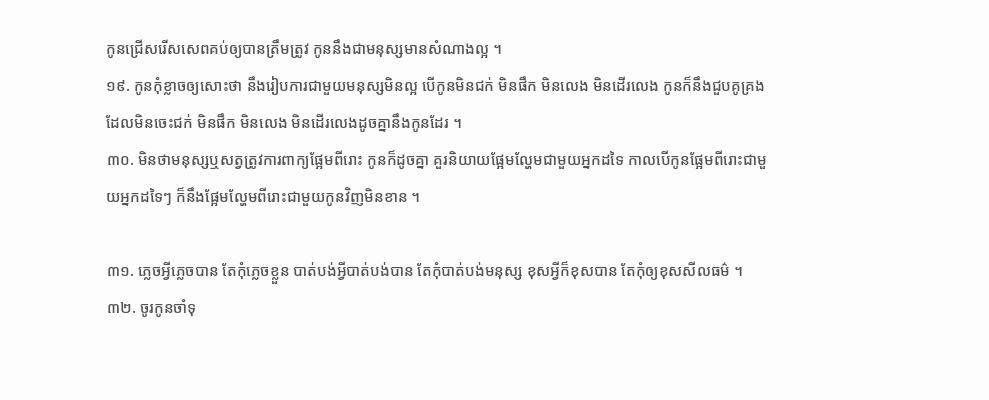កូនជ្រើសរើសសេពគប់ឲ្យបានត្រឹមត្រូវ កូននឹងជាមនុស្សមានសំណាងល្អ ។
១៩. កូនកុំខ្លាចឲ្យសោះថា នឹងរៀបការជាមួយមនុស្សមិនល្អ បើកូនមិនជក់ មិនផឹក មិនលេង មិនដើរលេង កូនក៏នឹងជួបគូគ្រងដែលមិនចេះជក់ មិនផឹក មិនលេង មិនដើរលេងដូចគ្នានឹងកូនដែរ ។
៣០. មិនថាមនុស្សឬសត្វត្រូវការពាក្យផ្អែមពីរោះ កូនក៏ដូចគ្នា គួរនិយាយផ្អែមល្ហែមជាមួយអ្នកដទៃ កាលបើកូនផ្អែមពីរោះជាមួយអ្នកដទៃៗ ក៏នឹងផ្អែមល្ហែមពីរោះជាមួយកូនវិញមិនខាន ។

៣១. ភ្លេចអ្វីភ្លេចបាន តែកុំភ្លេចខ្លួន បាត់បង់អ្វីបាត់បង់បាន តែកុំបាត់បង់មនុស្ស ខុសអ្វីក៏ខុសបាន តែកុំឲ្យខុសសីលធម៌ ។
៣២. ចូរកូនចាំទុ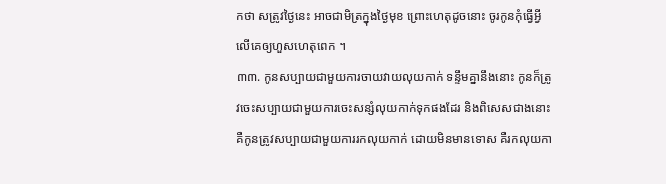កថា សត្រូវថ្ងៃនេះ អាចជាមិត្រក្នុងថ្ងៃមុខ ព្រោះហេតុដូចនោះ ចូរកូនកុំធ្វើអ្វីលើគេឲ្យហួសហេតុពេក ។
៣៣. កូនសប្បាយជាមួយការចាយវាយលុយកាក់ ទន្ទឹមគ្នានឹងនោះ កូនក៏ត្រូវចេះសប្បាយជាមួយការចេះសន្សំលុយកាក់ទុកផងដែរ និងពិសេសជាងនោះ គឺកូនត្រូវសប្បាយជាមួយការរកលុយកាក់ ដោយមិនមានទោស គឺរកលុយកា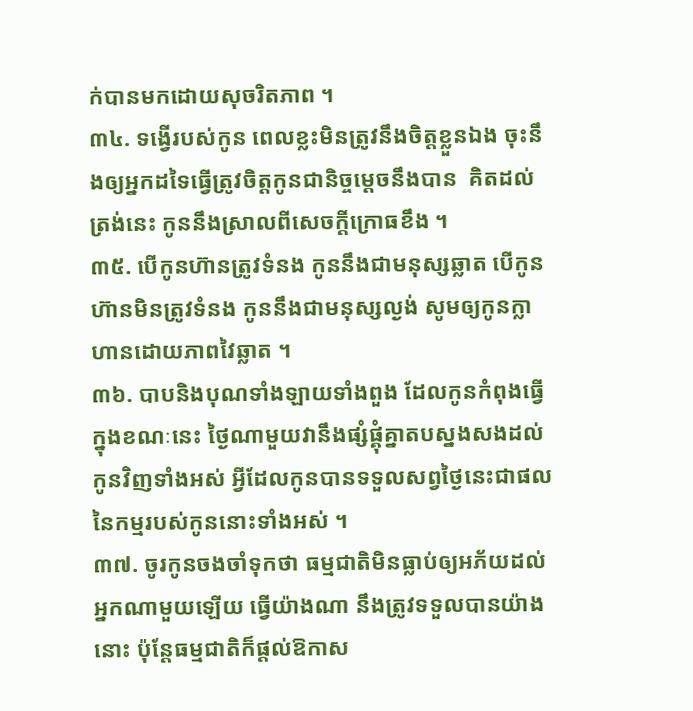ក់បានមកដោយសុចរិតភាព ។
៣៤. ទង្វើរបស់កូន ពេលខ្លះមិនត្រូវនឹងចិត្តខ្លួនឯង ចុះនឹងឲ្យអ្នកដទៃធ្វើត្រូវចិត្តកូនជានិច្ចម្ដេចនឹងបាន  គិតដល់ត្រង់នេះ កូននឹងស្រាលពីសេចក្ដីក្រោធខឹង ។
៣៥. បើកូនហ៊ានត្រូវទំនង កូននឹងជាមនុស្សឆ្លាត បើកូនហ៊ានមិនត្រូវទំនង កូននឹងជាមនុស្សល្ងង់ សូមឲ្យកូនក្លាហានដោយភាពវៃឆ្លាត ។
៣៦. បាបនិងបុណទាំងឡាយទាំងពួង ដែលកូនកំពុងធ្វើក្នុងខណៈនេះ ថ្ងៃណាមួយវានឹងផ្សំផ្គុំគ្នាតបស្នងសងដល់កូនវិញទាំងអស់ អ្វីដែលកូនបានទទួលសព្វថ្ងៃនេះជាផលនៃកម្មរបស់កូននោះទាំងអស់ ។
៣៧. ចូរកូនចងចាំទុកថា ធម្មជាតិមិនធ្លាប់ឲ្យអភ័យដល់អ្នកណាមួយឡើយ ធ្វើយ៉ាងណា នឹងត្រូវទទួលបានយ៉ាងនោះ ប៉ុន្តែធម្មជាតិក៏ផ្ដល់ឱកាស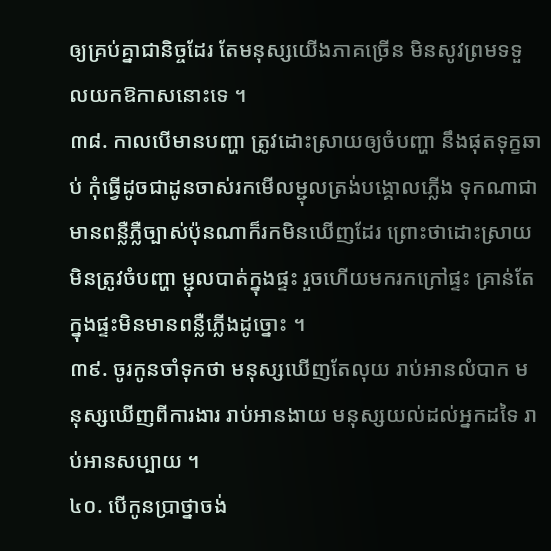ឲ្យគ្រប់គ្នាជានិច្ចដែរ តែមនុស្សយើងភាគច្រើន មិនសូវព្រមទទួលយកឱកាសនោះទេ ។
៣៨. កាលបើមានបញ្ហា ត្រូវដោះស្រាយឲ្យចំបញ្ហា នឹងផុតទុក្ខឆាប់ កុំធ្វើដូចជាដូនចាស់រកមើលម្ជុលត្រង់បង្គោលភ្លើង ទុកណាជាមានពន្លឺភ្លឺច្បាស់ប៉ុនណាក៏រកមិនឃើញដែរ ព្រោះថាដោះស្រាយមិនត្រូវចំបញ្ហា ម្ជុលបាត់ក្នុងផ្ទះ រួចហើយមករកក្រៅផ្ទះ គ្រាន់តែក្នុងផ្ទះមិនមានពន្លឺភ្លើងដូច្នោះ ។
៣៩. ចូរកូនចាំទុកថា មនុស្សឃើញតែលុយ រាប់អានលំបាក មនុស្សឃើញពីការងារ រាប់អានងាយ មនុស្សយល់ដល់អ្នកដទៃ រាប់អានសប្បាយ ។
៤០. បើកូនប្រាថ្នាចង់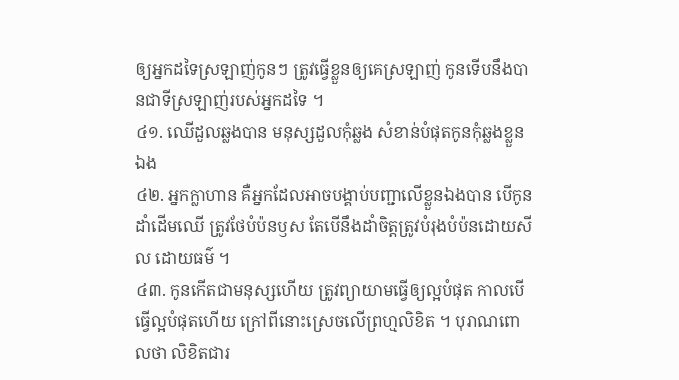ឲ្យអ្នកដទៃស្រឡាញ់កូនៗ ត្រូវធ្វើខ្លួនឲ្យគេស្រឡាញ់ កូនទើបនឹងបានជាទីស្រឡាញ់របស់អ្នកដទៃ ។
៤១. ឈើដួលឆ្លងបាន មនុស្សដួលកុំឆ្លង សំខាន់បំផុតកូនកុំឆ្លងខ្លួនឯង
៤២. អ្នកក្លាហាន គឺអ្នកដែលអាចបង្គាប់បញ្ជាលើខ្លួនឯងបាន បើកូនដាំដើមឈើ ត្រូវថែបំប៉នឫស តែបើនឹងដាំចិត្តត្រូវបំរុងបំប៉នដោយសីល ដោយធម៌ ។
៤៣. កូនកើតជាមនុស្សហើយ ត្រូវព្យាយាមធ្វើឲ្យល្អបំផុត កាលបើធ្វើល្អបំផុតហើយ ក្រៅពីនោះស្រេចលើព្រហ្មលិខិត ។ បុរាណពោលថា លិខិតជារ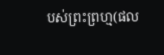បស់ព្រះព្រហ្ម(ផល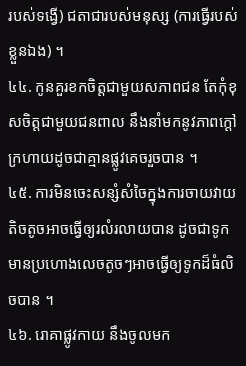របស់ទង្វើ) ជតាជារបស់មនុស្ស (ការធ្វើរបស់ខ្លួនឯង) ។
៤៤. កូនគួរខកចិត្តជាមួយសភាពជន តែកុំខុសចិត្តជាមួយជនពាល នឹងនាំមកនូវភាពក្ដៅក្រហាយដូចជាគ្មានផ្លូវគេចរួចបាន ។
៤៥. ការមិនចេះសន្សំសំចៃក្នុងការចាយវាយ តិចតូចអាចធ្វើឲ្យរលំរលាយបាន ដូចជាទូកមានប្រហោងលេចតូចៗអាចធ្វើឲ្យទូកដ៏ធំលិចបាន ។
៤៦. រោគាផ្លូវកាយ នឹងចូលមក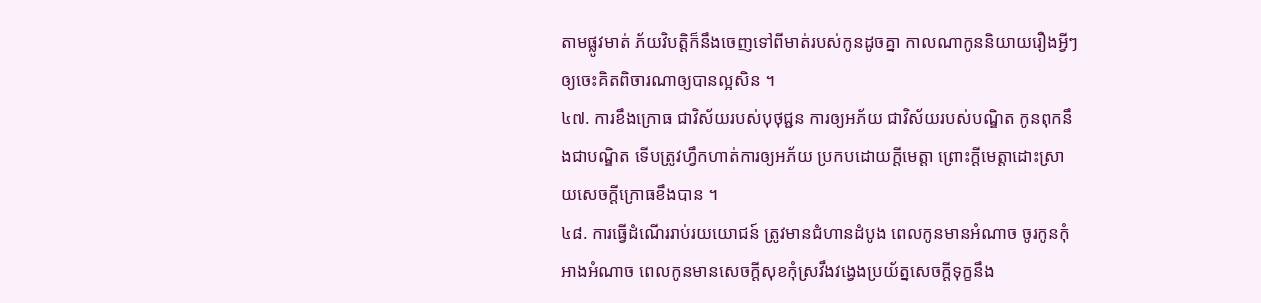តាមផ្លូវមាត់ ភ័យវិបត្តិក៏នឹងចេញទៅពីមាត់របស់កូនដូចគ្នា កាលណាកូននិយាយរឿងអ្វីៗឲ្យចេះគិតពិចារណាឲ្យបានល្អសិន ។
៤៧. ការខឹងក្រោធ ជាវិស័យរបស់បុថុជ្ជន ការឲ្យអភ័យ ជាវិស័យរបស់បណ្ឌិត កូនពុកនឹងជាបណ្ឌិត ទើបត្រូវហ្វឹកហាត់ការឲ្យអភ័យ ប្រកបដោយក្ដីមេត្តា ព្រោះក្ដីមេត្តាដោះស្រាយសេចក្ដីក្រោធខឹងបាន ។
៤៨. ការធ្វើដំណើររាប់រយយោជន៍ ត្រូវមានជំហានដំបូង ពេលកូនមានអំណាច ចូរកូនកុំអាងអំណាច ពេលកូនមានសេចក្ដីសុខកុំស្រវឹងវង្វេងប្រយ័ត្នសេចក្ដីទុក្ខនឹង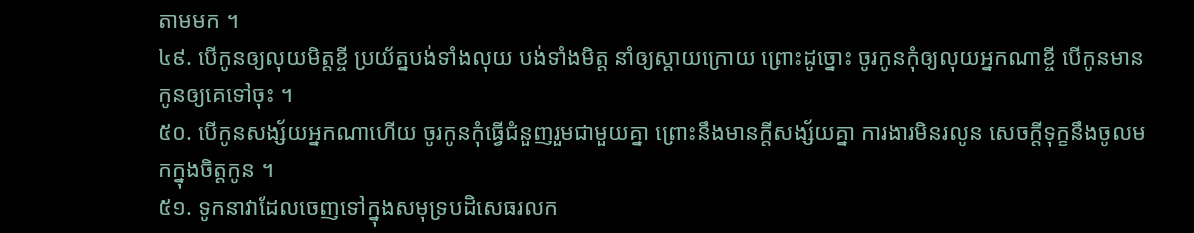តាមមក ។
៤៩. បើកូនឲ្យលុយមិត្តខ្ចី ប្រយ័ត្នបង់ទាំងលុយ បង់ទាំងមិត្ត នាំឲ្យស្ដាយក្រោយ ព្រោះដូច្នោះ ចូរកូនកុំឲ្យលុយអ្នកណាខ្ចី បើកូនមាន កូនឲ្យគេទៅចុះ ។
៥០. បើកូនសង្ស័យអ្នកណាហើយ ចូរកូនកុំធ្វើជំនួញរួមជាមួយគ្នា ព្រោះនឹងមានក្ដីសង្ស័យគ្នា ការងារមិនរលូន សេចក្ដីទុក្ខនឹងចូលមកក្នុងចិត្តកូន ។
៥១. ទូកនាវាដែលចេញទៅក្នុងសមុទ្របដិសេធរលក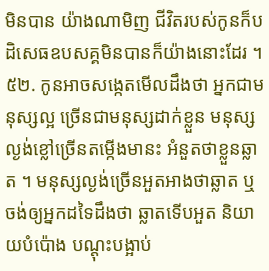មិនបាន យ៉ាងណាមិញ ជីវិតរបស់កូនក៏បដិសេធឧបសគ្គមិនបានក៏យ៉ាងនោះដែរ ។
៥២. កូនអាចសង្កេតមើលដឹងថា អ្នកជាមនុស្សល្អ ច្រើនជាមនុស្សដាក់ខ្លួន មនុស្សល្ងង់ខ្លៅច្រើនតម្កើងមានះ អំនួតថាខ្លួនឆ្លាត ។ មនុស្សល្ងង់ច្រើនអួតអាងថាឆ្លាត ឬចង់ឲ្យអ្នកដទៃដឹងថា ឆ្លាតទើបអួត និយាយបំប៉ោង បណ្ដុះបង្អាប់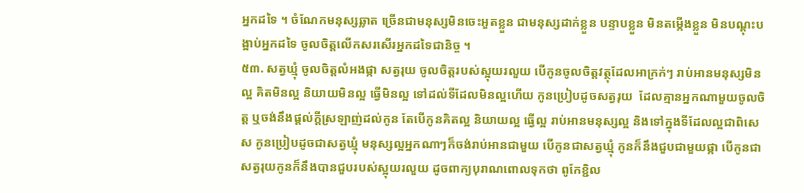អ្នកដទៃ ។ ចំណែកមនុស្សឆ្លាត ច្រើនជាមនុស្សមិនចេះអួតខ្លួន ជាមនុស្សដាក់ខ្លួន បន្ទាបខ្លួន មិនតម្កើងខ្លួន មិនបណ្ដុះបង្អាប់អ្នកដទៃ ចូលចិត្តលើកសរសើរអ្នកដទៃជានិច្ច ។
៥៣. សត្វឃ្មុំ ចូលចិត្តលំអងផ្កា សត្វរុយ ចូលចិត្តរបស់ស្អុយរលួយ បើកូនចូលចិត្តវត្ថុដែលអាក្រក់ៗ រាប់អានមនុស្សមិនល្អ គិតមិនល្អ និយាយមិនល្អ ធ្វើមិនល្អ ទៅដល់ទីដែលមិនល្អហើយ កូនប្រៀបដូចសត្វរុយ  ដែលគ្មានអ្នកណាមួយចូលចិត្ត ឬចង់នឹងផ្ដល់ក្ដីស្រឡាញ់ដល់កូន តែបើកូនគិតល្អ និយាយល្អ ធ្វើល្អ រាប់អានមនុស្សល្អ និងទៅក្នុងទីដែលល្អជាពិសេស កូនប្រៀបដូចជាសត្វឃ្មុំ មនុស្សល្អអ្នកណាៗក៏ចង់រាប់អានជាមួយ បើកូនជាសត្វឃ្មុំ កូនក៏នឹងជួបជាមួយផ្កា បើកូនជាសត្វរុយកូនក៏នឹងបានជួបរបស់ស្អុយរលួយ ដូចពាក្យបុរាណពោលទុកថា ពូកែខ្ជិល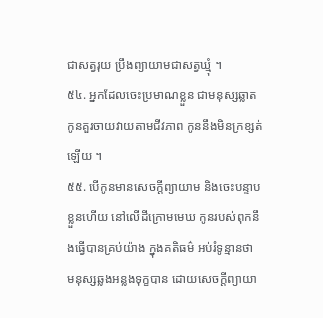ជាសត្វរុយ ប្រឹងព្យាយាមជាសត្វឃ្មុំ ។
៥៤. អ្នកដែលចេះប្រមាណខ្លួន ជាមនុស្សឆ្លាត កូនគួរចាយវាយតាមជីវភាព កូននឹងមិនក្រខ្សត់ឡើយ ។
៥៥. បើកូនមានសេចក្ដីព្យាយាម និងចេះបន្ទាបខ្លួនហើយ នៅលើដីក្រោមមេឃ កូនរបស់ពុកនឹងធ្វើបានគ្រប់យ៉ាង ក្នុងគតិធម៌ អប់រំទូន្មានថា មនុស្សឆ្លងអន្លងទុក្ខបាន ដោយសេចក្ដីព្យាយា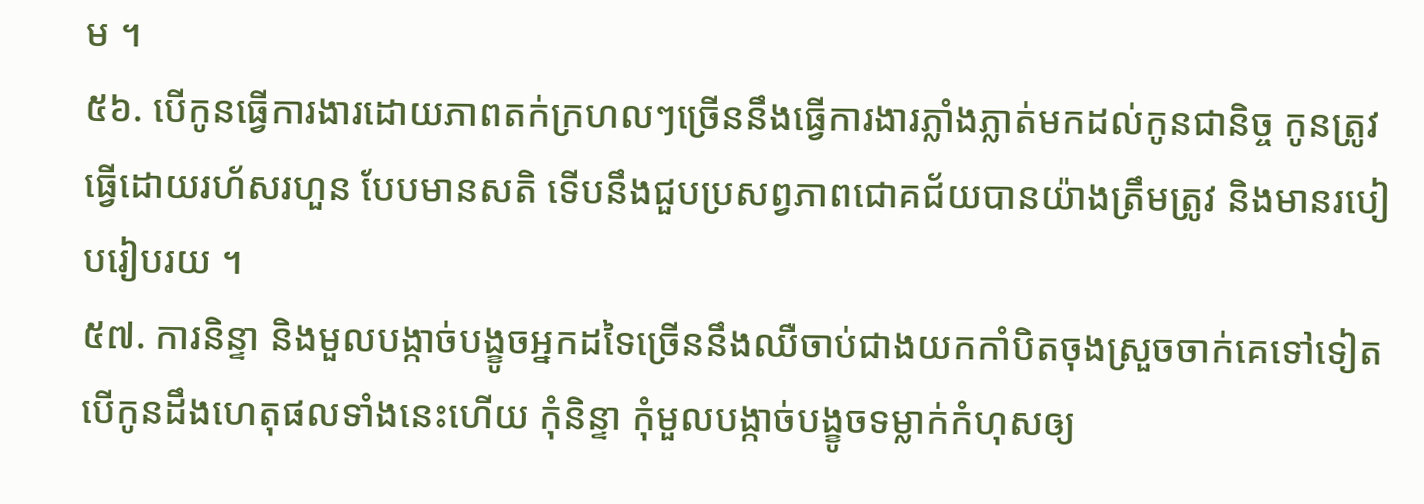ម ។
៥៦. បើកូនធ្វើការងារដោយភាពតក់ក្រហលៗច្រើននឹងធ្វើការងារភ្លាំងភ្លាត់មកដល់កូនជានិច្ច កូនត្រូវធ្វើដោយរហ័សរហួន បែបមានសតិ ទើបនឹងជួបប្រសព្វភាពជោគជ័យបានយ៉ាងត្រឹមត្រូវ និងមានរបៀបរៀបរយ ។
៥៧. ការនិន្ទា និងមួលបង្កាច់បង្ខូចអ្នកដទៃច្រើននឹងឈឺចាប់ជាងយកកាំបិតចុងស្រួចចាក់គេទៅទៀត បើកូនដឹងហេតុផលទាំងនេះហើយ កុំនិន្ទា កុំមួលបង្កាច់បង្ខូចទម្លាក់កំហុសឲ្យ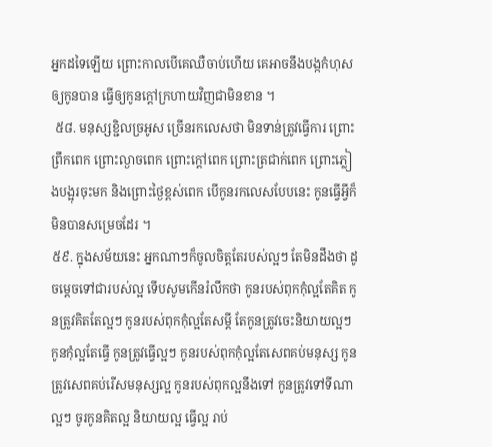អ្នកដទៃឡើយ ព្រោះកាលបើគេឈឺចាប់ហើយ គេអាចនឹងបង្កកំហុសឲ្យកូនបាន ធ្វើឲ្យកូនក្ដៅក្រហាយវិញជាមិនខាន ។
 ៥៨. មនុស្សខ្ជិលច្រអូស ច្រើនរកលេសថា មិនទាន់ត្រូវធ្វើការ ព្រោះព្រឹកពេក ព្រោះល្ងាចពេក ព្រោះក្ដៅពេក ព្រោះត្រជាក់ពេក ព្រោះភ្លៀងបង្អុរចុះមក និងព្រោះថ្ងៃខ្ពស់ពេក បើកូនរកលេសបែបនេះ កូនធ្វើអ្វីក៏មិនបានសម្រេចដែរ ។
៥៩. ក្នុងសម័យនេះ អ្នកណាៗក៏ចូលចិត្តតែរបស់ល្អៗ តែមិនដឹងថា ដូចម្ដេចទៅជារបស់ល្អ ទើបសូមកើនរំលឹកថា កូនរបស់ពុកកុំល្អតែគិត កូនត្រូវគិតតែល្អៗ កូនរបស់ពុកកុំល្អតែសម្ដី តែកូនត្រូវចេះនិយាយល្អៗ កូនកុំល្អតែធ្វើ កូនត្រូវធ្វើល្អៗ កូនរបស់ពុកកុំល្អតែសេពគប់មនុស្ស កូនត្រូវសេពគប់រើសមនុស្សល្អ កូនរបស់ពុកល្អនឹងទៅ កូនត្រូវទៅទីណាល្អៗ ចូរកូនគិតល្អ និយាយល្អ ធ្វើល្អ រាប់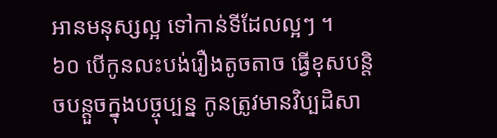អានមនុស្សល្អ ទៅកាន់ទីដែលល្អៗ ។
៦០ បើកូនលះបង់រឿងតូចតាច ធ្វើខុសបន្តិចបន្តួចក្នុងបច្ចុប្បន្ន កូនត្រូវមានវិប្បដិសា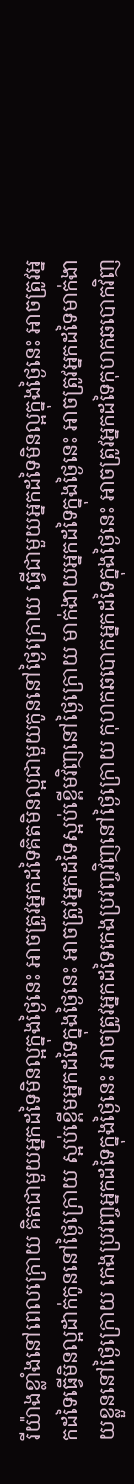រីយ៉ាងខ្លាំងនៅពេលក្រោយ គិតជាមួយអ្នកដទៃមិនល្អក្នុងថ្ងៃនេះ អាចត្រូវអ្នកដទៃគិតមិនល្អជាមួយកូននៅថ្ងៃក្រោយ ធ្វើជាមួយអ្នកដទៃមិនល្អក្នុងថ្ងៃនេះ អាចត្រូវអ្នកដទៃធ្វើមិនល្អដាក់កូននៅថ្ងៃក្រោយ ស្អប់ខ្ពើមអ្នកដទៃក្នុងថ្ងៃនេះ អាចត្រូវអ្នកដទៃស្អប់ខ្ពើមវិញនៅថ្ងៃក្រោយ មាក់ងាយអ្នកដទៃក្នុងថ្ងៃនេះ អាចត្រូវអ្នកដទៃមាក់ងាយខ្លួននៅថ្ងៃក្រោយ កេងប្រវញ្ចអ្នកដទៃក្នុងថ្ងៃនេះ អាចត្រូវអ្នកដទៃកេងប្រវញ្ចវិញនៅថ្ងៃក្រោយ កុហកឆបោកអ្នកដទៃក្នុងថ្ងៃនេះ អាចត្រូវអ្នកដទៃកុហកឆបោកវិញ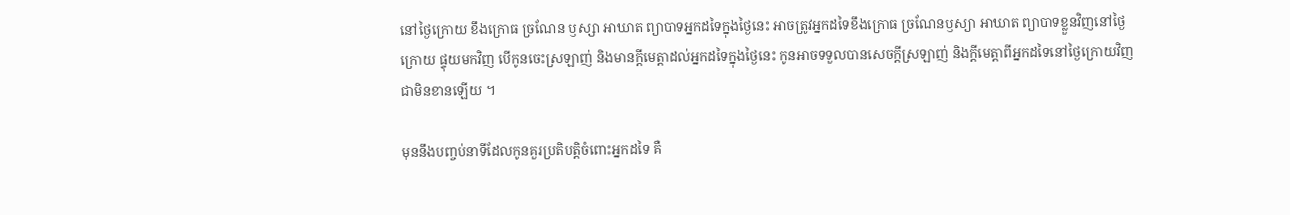នៅថ្ងៃក្រោយ ខឹងក្រោធ ច្រណែន ឫស្សា អាឃាត ព្យាបាទអ្នកដទៃក្នុងថ្ងៃនេះ អាចត្រូវអ្នកដទៃខឹងក្រោធ ច្រណែនឫស្យា អាឃាត ព្យាបាទខ្លួនវិញនៅថ្ងៃក្រោយ ផ្ទុយមកវិញ បើកូនចេះស្រឡាញ់ និងមានក្ដីមេត្តាដល់អ្នកដទៃក្នុងថ្ងៃនេះ កូនអាចទទួលបានសេចក្ដីស្រឡាញ់ និងក្ដីមេត្តាពីអ្នកដទៃនៅថ្ងៃក្រោយវិញជាមិនខានឡើយ ។

មុននឹងបញ្ចប់នាទីដែលកូនគួរប្រតិបត្តិចំពោះអ្នកដទៃ គឺ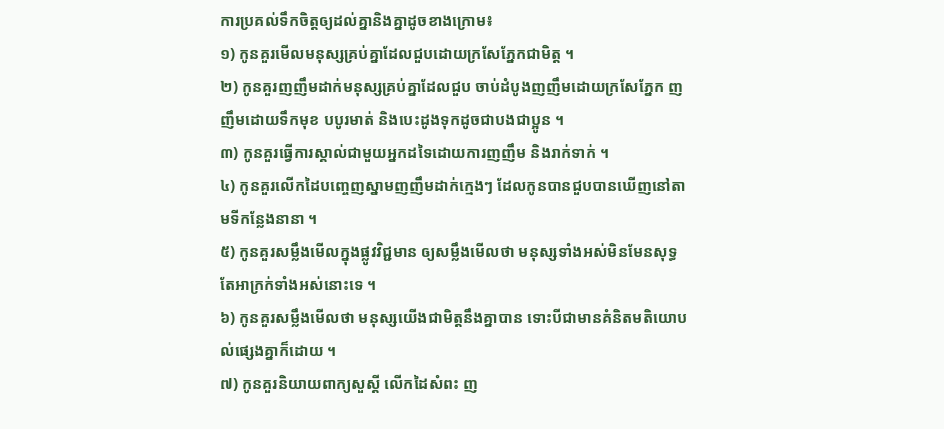ការប្រគល់ទឹកចិត្តឲ្យដល់គ្នានិងគ្នាដូចខាងក្រោម៖
១) កូនគួរមើលមនុស្សគ្រប់គ្នាដែលជួបដោយក្រសែភ្នែកជាមិត្ត ។
២) កូនគួរញញឹមដាក់មនុស្សគ្រប់គ្នាដែលជួប ចាប់ដំបូងញញឹមដោយក្រសែភ្នែក ញញឹមដោយទឹកមុខ បបូរមាត់ និងបេះដូងទុកដូចជាបងជាប្អូន ។
៣) កូនគួរធ្វើការស្គាល់ជាមួយអ្នកដទៃដោយការញញឹម និងរាក់ទាក់ ។
៤) កូនគួរលើកដៃបញ្ចេញស្នាមញញឹមដាក់ក្មេងៗ ដែលកូនបានជួបបានឃើញនៅតាមទីកន្លែងនានា ។
៥) កូនគួរសម្លឹងមើលក្នុងផ្លូវវិជ្ជមាន ឲ្យសម្លឹងមើលថា មនុស្សទាំងអស់មិនមែនសុទ្ធតែអាក្រក់ទាំងអស់នោះទេ ។
៦) កូនគួរសម្លឹងមើលថា មនុស្សយើងជាមិត្តនឹងគ្នាបាន ទោះបីជាមានគំនិតមតិយោបល់ផ្សេងគ្នាក៏ដោយ ។
៧) កូនគួរនិយាយពាក្យសួស្ដី លើកដៃសំពះ ញ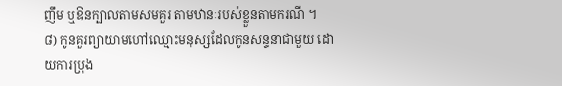ញឹម ឬឱនក្បាលតាមសមគួរ តាមឋានៈរបស់ខ្លួនតាមករណី ។
៨) កូនគួរព្យាយាមហៅឈ្មោះមនុស្សដែលកូនសន្ទនាជាមួយ ដោយការប្រុង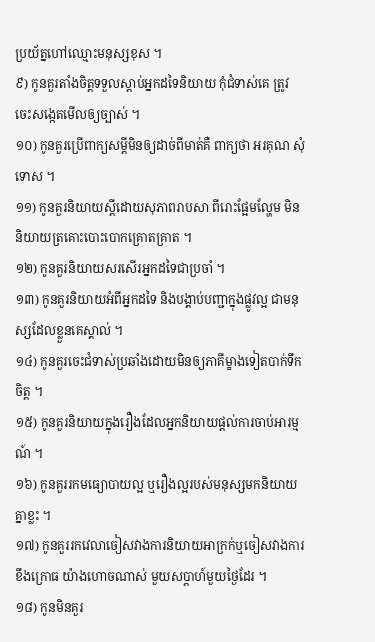ប្រយ័ត្នហៅឈ្មោះមនុស្សខុស ។
៩) កូនគួរតាំងចិត្តទទួលស្ដាប់អ្នកដទៃនិយាយ កុំជំទាស់គេ ត្រូវចេះសង្កេតមើលឲ្យច្បាស់ ។
១០) កូនគួរប្រើពាក្យសម្ដីមិនឲ្យដាច់ពីមាត់គឺ ពាក្យថា អរគុណ សុំទោស ។
១១) កូនគួរនិយាយស្តីដោយសុភាពរាបសា ពីរោះផ្អែមល្ហែម មិននិយាយត្រគោះបោះបោកគ្រោតគ្រាត ។
១២) កូនគួរនិយាយសរសើរអ្នកដទៃជាប្រចាំ ។
១៣) កូនគួរនិយាយអំពីអ្នកដទៃ និងបង្គាប់បញ្ជាក្នុងផ្លូវល្អ ជាមនុស្សដែលខ្លួនគេស្គាល់ ។
១៤) កូនគួរចេះជំទាស់ប្រឆាំងដោយមិនឲ្យភាគីម្ខាងទៀតបាក់ទឹកចិត្ត ។
១៥) កូនគួរនិយាយក្នុងរឿងដែលអ្នកនិយាយផ្ដល់ការចាប់អារម្មណ៍ ។
១៦) កូនគួររកមធ្យោបាយល្អ ឬរឿងល្អរបស់មនុស្សមកនិយាយគ្នាខ្លះ ។
១៧) កូនគួររកវេលាចៀសវាងការនិយាយអាក្រក់ឬចៀសវាងការខឹងក្រោធ យ៉ាងហោចណាស់ មួយសប្ដាហ៍មួយថ្ងៃដែរ ។
១៨) កូនមិនគួរ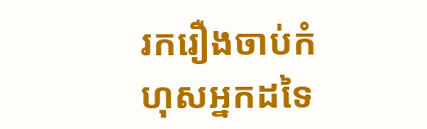រករឿងចាប់កំហុសអ្នកដទៃ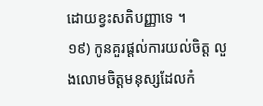ដោយខ្វះសតិបញ្ញាទេ ។
១៩) កូនគួរផ្ដល់ការយល់ចិត្ត លួងលោមចិត្តមនុស្សដែលកំ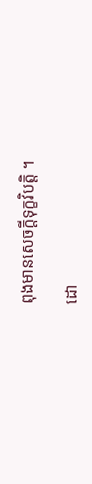ពុងមានសេចក្ដីទុក្ខវិបត្តិ ។

ដោ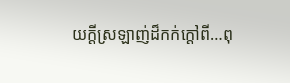យក្ដីស្រឡាញ់ដ៏កក់ក្ដៅពី…ពុ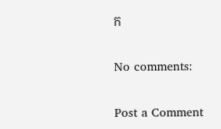ក

No comments:

Post a Comment